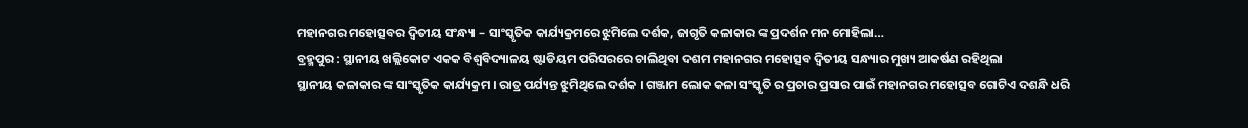ମହାନଗର ମହୋତ୍ସବର ଦ୍ବିତୀୟ ସଂନ୍ଧ୍ୟା – ସାଂସ୍କୃତିକ କାର୍ଯ୍ୟକ୍ରମରେ ଝୁମିଲେ ଦର୍ଶକ, ଜାଗୃତି କଳାକାର ଙ୍କ ପ୍ରଦର୍ଶନ ମନ ମୋହିଲା…
ବ୍ରହ୍ମପୁର : ସ୍ଥାନୀୟ ଖଲ୍ଲିକୋଟ ଏକକ ବିଶ୍ବବିଦ୍ୟାଳୟ ଷ୍ଟାଡିୟମ ପରିସରରେ ଚାଲିଥିବା ଦଶମ ମହାନଗର ମହୋତ୍ସବ ଦ୍ୱିତୀୟ ସନ୍ଧ୍ୟାର ମୁଖ୍ୟ ଆକର୍ଷଣ ରହିଥିଲା
ସ୍ଥାନୀୟ କଳାକାର ଙ୍କ ସାଂସ୍କୃତିକ କାର୍ଯ୍ୟକ୍ରମ । ରାତ୍ର ପର୍ଯ୍ୟନ୍ତ ଝୁମିଥିଲେ ଦର୍ଶକ । ଗଞ୍ଜାମ ଲୋକ କଳା ସଂସ୍କୃତି ର ପ୍ରଚାର ପ୍ରସାର ପାଇଁ ମହାନଗର ମହୋତ୍ସବ ଗୋଟିଏ ଦଶନ୍ଧି ଧରି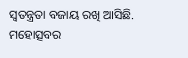ସ୍ୱତନ୍ତ୍ରତା ବଜାୟ ରଖି ଆସିଛି.
ମହୋତ୍ସବର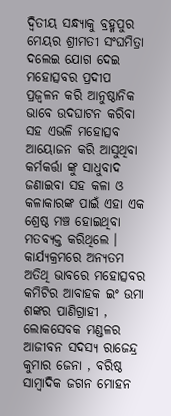ଦ୍ୱିତୀୟ ସନ୍ଧ୍ୟାକୁ ବ୍ରହ୍ମପୁର ମେୟର ଶ୍ରୀମତୀ ସଂଘମିତ୍ରା ଦଲେଇ ଯୋଗ ଦେଇ ମହୋତ୍ସବର ପ୍ରଦୀପ ପ୍ରଜ୍ବଳନ କରି ଆନୁଷ୍ଠାନିକ ଭାବେ ଉଦଘାଟନ କରିବା ସହ ଏଭଳି ମହୋତ୍ସବ ଆୟୋଜନ କରି ଆସୁଥିବା କର୍ମକର୍ତ୍ତା ଙ୍କୁ ସାଧୁବାଦ ଜଣାଇବା ସହ କଳା ଓ କଳାକାରଙ୍କ ପାଇଁ ଏହା ଏକ ଶ୍ରେଷ୍ଠ ମଞ୍ଚ ହୋଇଥିବା ମତବ୍ୟକ୍ତ କରିଥିଲେ । କାର୍ଯ୍ୟକ୍ରମରେ ଅନ୍ୟତମ ଅତିଥି ଭାବରେ ମହୋତ୍ସବର କମିଟିର ଆବାହକ ଇଂ ଉମା ଶଙ୍କର ପାଣିଗ୍ରାହୀ , ଲୋକସେବକ ମଣ୍ଡଳର ଆଜୀବନ ସଦସ୍ୟ ରାଜେନ୍ଦ୍ର କୁମାର ଜେନା , ବରିଷ୍ଠ ସାମ୍ବାଦିକ ଜଗନ ମୋହନ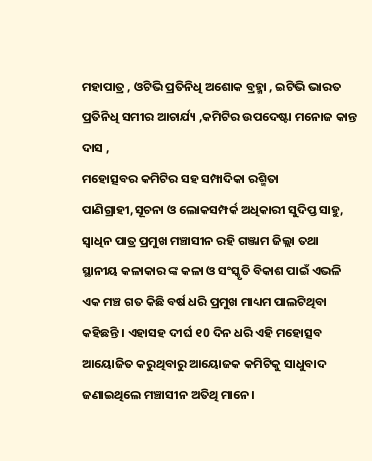ମହାପାତ୍ର , ଓଟିଭି ପ୍ରତିନିଧି ଅଶୋକ ବ୍ରହ୍ମା , ଇଟିଭି ଭାରତ ପ୍ରତିନିଧି ସମୀର ଆଚାର୍ଯ୍ୟ ,କମିଟିର ଉପଦେଷ୍ଟା ମନୋଜ କାନ୍ତ ଦାସ ,
ମହୋତ୍ସବର କମିଟିର ସହ ସମ୍ପାଦିକା ରଶ୍ମିତା ପାଣିଗ୍ରାହୀ,ସୂଚନା ଓ ଲୋକସମ୍ପର୍କ ଅଧିକାରୀ ସୁଦିପ୍ତ ସାହୁ, ସ୍ବାଧିନ ପାତ୍ର ପ୍ରମୁଖ ମଞ୍ଚାସୀନ ରହି ଗଞ୍ଜାମ ଜିଲ୍ଲା ତଥା ସ୍ଥାନୀୟ କଳାକାର ଙ୍କ କଳା ଓ ସଂସ୍କୃତି ବିକାଶ ପାଇଁ ଏଭଳି ଏକ ମଞ୍ଚ ଗତ କିଛି ବର୍ଷ ଧରି ପ୍ରମୁଖ ମାଧ୍ୟମ ପାଲଟିଥିବା କହିଛନ୍ତି । ଏହାସହ ଦୀର୍ଘ ୧0 ଦିନ ଧରି ଏହି ମହୋତ୍ସବ ଆୟୋଜିତ କରୁଥିବାରୁ ଆୟୋଜକ କମିଟିକୁ ସାଧୁବାଦ ଜଣାଇଥିଲେ ମଞ୍ଚାସୀନ ଅତିଥି ମାନେ।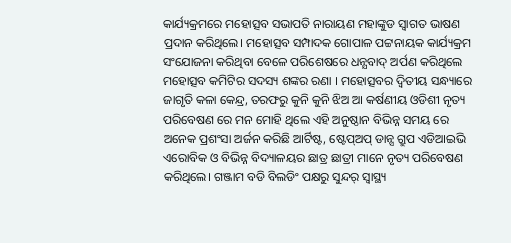କାର୍ଯ୍ୟକ୍ରମରେ ମହୋତ୍ସବ ସଭାପତି ନାରାୟଣ ମହାଙ୍କୁଡ ସ୍ଵାଗତ ଭାଷଣ ପ୍ରଦାନ କରିଥିଲେ। ମହୋତ୍ସବ ସମ୍ପାଦକ ଗୋପାଳ ପଟ୍ଟନାୟକ କାର୍ଯ୍ୟକ୍ରମ ସଂଯୋଜନା କରିଥିବା ବେଳେ ପରିଶେଷରେ ଧନ୍ଯବାଦ୍ ଅର୍ପଣ କରିଥିଲେ ମହୋତ୍ସବ କମିଟିର ସଦସ୍ୟ ଶଙ୍କର ରଣା । ମହୋତ୍ସବର ଦ୍ଵିତୀୟ ସନ୍ଧ୍ୟାରେ ଜାଗୃତି କଳା କେନ୍ଦ୍ର, ତରଫରୁ କୁନି କୁନି ଝିଅ ଆ କର୍ଷଣୀୟ ଓଡିଶୀ ନୃତ୍ୟ ପରିବେଷଣ ରେ ମନ ମୋହି ଥିଲେ ଏହି ଅନୁଷ୍ଠାନ ବିଭିନ୍ନ ସମୟ ରେ ଅନେକ ପ୍ରଶଂସା ଅର୍ଜନ କରିଛି ଆର୍ଟିଷ୍ଟ, ଷ୍ଟେପ୍ଅପ୍ ଡାନ୍ସ ଗ୍ରୁପ ଏଡିଆଇଭି ଏରୋବିକ ଓ ବିଭିନ୍ନ ବିଦ୍ୟାଳୟର ଛାତ୍ର ଛାତ୍ରୀ ମାନେ ନୃତ୍ୟ ପରିବେଷଣ କରିଥିଲେ। ଗଞ୍ଜାମ ବଡି ବିଲଡିଂ ପକ୍ଷରୁ ସୁନ୍ଦର୍ ସ୍ଵାସ୍ଥ୍ୟ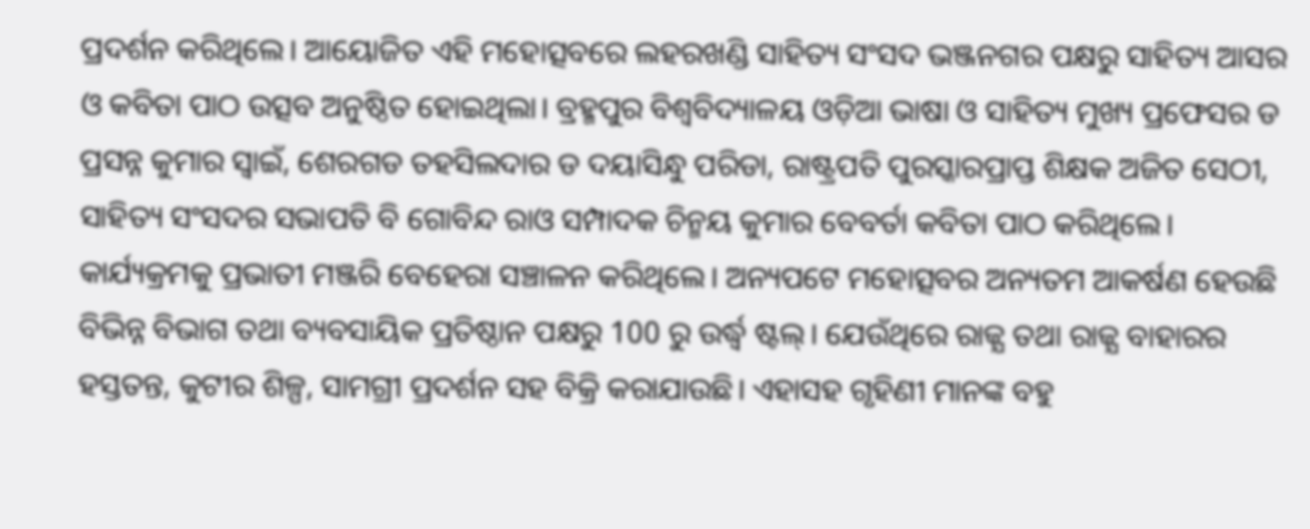ପ୍ରଦର୍ଶନ କରିଥିଲେ। ଆୟୋଜିତ ଏହି ମହୋତ୍ସବରେ ଲହରଖଣ୍ଡି ସାହିତ୍ୟ ସଂସଦ ଭଞ୍ଜନଗର ପକ୍ଷରୁ ସାହିତ୍ୟ ଆସର ଓ କବିତା ପାଠ ଉତ୍ସବ ଅନୁଷ୍ଠିତ ହୋଇଥିଲା। ବ୍ରହ୍ମପୁର ବିଶ୍ଵବିଦ୍ୟାଳୟ ଓଡ଼ିଆ ଭାଷା ଓ ସାହିତ୍ୟ ମୁଖ୍ୟ ପ୍ରଫେସର ଡ ପ୍ରସନ୍ନ କୁମାର ସ୍ଵାଇଁ, ଶେରଗଡ ତହସିଲଦାର ଡ ଦୟାସିନ୍ଧୁ ପରିଡା, ରାଷ୍ଟ୍ରପତି ପୁରସ୍କାରପ୍ରାପ୍ତ ଶିକ୍ଷକ ଅଜିତ ସେଠୀ, ସାହିତ୍ୟ ସଂସଦର ସଭାପତି ବି ଗୋବିନ୍ଦ ରାଓ ସମ୍ପାଦକ ଚିନ୍ମୟ କୁମାର ବେବର୍ତା କବିତା ପାଠ କରିଥିଲେ।
କାର୍ଯ୍ୟକ୍ରମକୁ ପ୍ରଭାତୀ ମଞ୍ଜରି ବେହେରା ସଞ୍ଚାଳନ କରିଥିଲେ। ଅନ୍ୟପଟେ ମହୋତ୍ସବର ଅନ୍ୟତମ ଆକର୍ଷଣ ହେଉଛି ବିଭିନ୍ନ ବିଭାଗ ତଥା ବ୍ୟବସାୟିକ ପ୍ରତିଷ୍ଠାନ ପକ୍ଷରୁ 100 ରୁ ଉର୍ଦ୍ଧ୍ବ ଷ୍ଟଲ୍। ଯେଉଁଥିରେ ରାଜ୍ଯ ତଥା ରାଜ୍ଯ ବାହାରର ହସ୍ତତନ୍ତ, କୁଟୀର ଶିଳ୍ପ, ସାମଗ୍ରୀ ପ୍ରଦର୍ଶନ ସହ ବିକ୍ରି କରାଯାଉଛି। ଏହାସହ ଗୃହିଣୀ ମାନଙ୍କ ବହୁ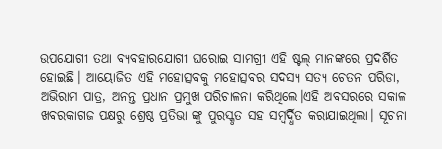ଉପଯୋଗୀ ତଥା ବ୍ୟବହାରଯୋଗୀ ଘରୋଇ ସାମଗ୍ରୀ ଏହି ଷ୍ଟଲ୍ ମାନଙ୍କରେ ପ୍ରଦର୍ଶିତ ହୋଇଛି। ଆୟୋଜିତ ଏହି ମହୋତ୍ସବକୁ ମହୋତ୍ସବର ସଦସ୍ୟ ସତ୍ୟ ଚେତନ ପରିଡା, ଅଭିରାମ ପାତ୍ର, ଅନନ୍ତ ପ୍ରଧାନ ପ୍ରମୁଖ ପରିଚାଳନା କରିଥିଲେ।ଏହି ଅବସରରେ ସକାଳ ଖବରକାଗଜ ପକ୍ଷରୁ ଶ୍ରେଷ୍ଠ ପ୍ରତିଭା ଙ୍କୁ ପୁରସ୍କୃତ ସହ ସମ୍ବର୍ଦ୍ଧିତ କରାଯାଇଥିଲା। ସୂଚନା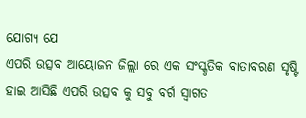ଯୋଗ୍ୟ ଯେ
ଏପରି ଉତ୍ସବ ଆୟୋଜନ ଜିଲ୍ଲା ରେ ଏକ ସଂସ୍କୃତିକ ବାତାବରଣ ସୃଷ୍ଟି ହାଇ ଆସିଛି ଏପରି ଉତ୍ସବ କୁ ସବୁ ବର୍ଗ ସ୍ୱାଗତ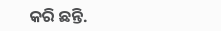କରି ଛନ୍ତି.